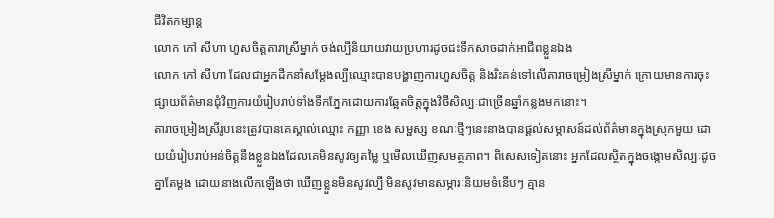ជីវិតកម្សាន្ដ
លោក កៅ សីហា ហួសចិត្តតារាស្រីម្នាក់ ចង់ល្បីនិយាយវាយប្រហារដូចជះទឹកសាចដាក់អាជីពខ្លួនឯង
លោក កៅ សីហា ដែលជាអ្នកដឹកនាំសម្ដែងល្បីឈ្មោះបានបង្ហាញការហួសចិត្ត និងរិះគន់ទៅលើតារាចម្រៀងស្រីម្នាក់ ក្រោយមានការចុះផ្សាយព័ត៌មានជុំវិញការយំរៀបរាប់ទាំងទឹកភ្នែកដោយការឆ្អែតចិត្តក្នុងវិថីសិល្បៈជាច្រើនឆ្នាំកន្លងមកនោះ។
តារាចម្រៀងស្រីរូបនេះត្រូវបានគេស្គាល់ឈ្មោះ កញ្ញា ខេង សម្ផស្ស ខណៈថ្មីៗនេះនាងបានផ្ដល់សម្ភាសន៍ដល់ព័ត៌មានក្នុងស្រុកមួយ ដោយយំរៀបរាប់អន់ចិត្តនឹងខ្លួនឯងដែលគេមិនសូវឲ្យតម្លៃ ឬមើលឃើញសមត្ថភាព។ ពិសេសទៀតនោះ អ្នកដែលស្ថិតក្នុងចង្កោមសិល្បៈដូចគ្នាតែម្ដង ដោយនាងលើកឡើងថា ឃើញខ្លួនមិនសូវល្បី មិនសូវមានសម្ភារៈនិយមទំនើបៗ គ្មាន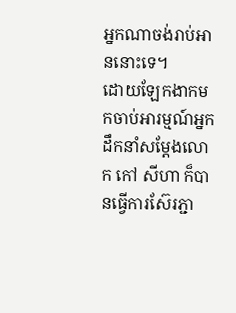អ្នកណាចង់រាប់អាននោះទេ។
ដោយឡែកងាកមកចាប់អារម្មណ៍អ្នកដឹកនាំសម្ដែងលោក កៅ សីហា ក៏បានធ្វើការស៊ែរភ្ជា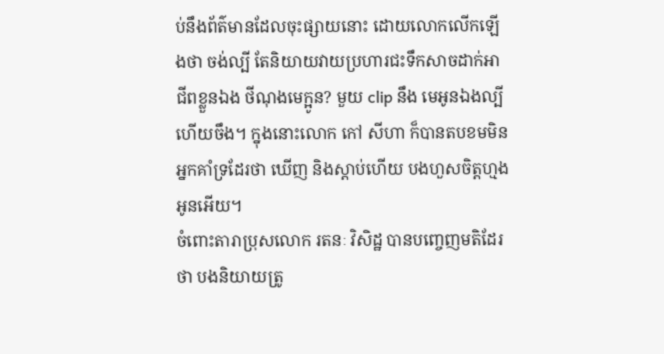ប់នឹងព័ត៌មានដែលចុះផ្សាយនោះ ដោយលោកលើកឡើងថា ចង់ល្បី តែនិយាយវាយប្រហារជះទឹកសាចដាក់អាជីពខ្លួនឯង ថីណុងមេក្អូន? មួយ clip នឹង មេអូនឯងល្បីហើយចឹង។ ក្នុងនោះលោក កៅ សីហា ក៏បានតបខមមិនអ្នកគាំទ្រដែរថា ឃើញ និងស្ដាប់ហើយ បងហួសចិត្តហ្មងអូនអើយ។
ចំពោះតារាប្រុសលោក រតនៈ វិសិដ្ឋ បានបញ្ចេញមតិដែរថា បងនិយាយត្រូ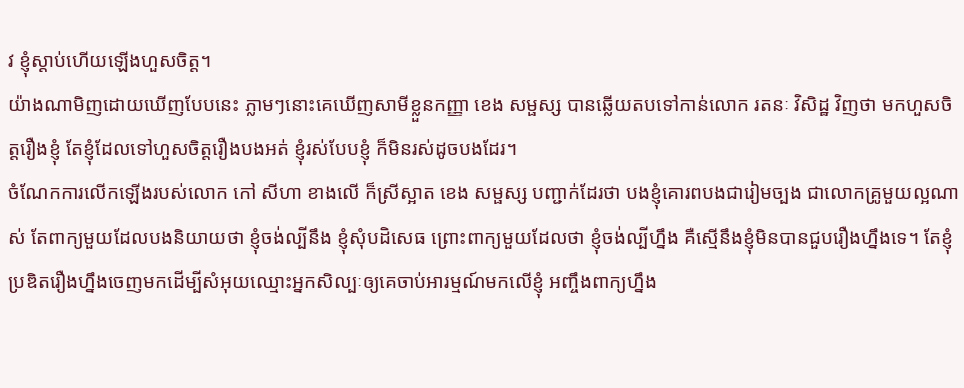វ ខ្ញុំស្ដាប់ហើយឡើងហួសចិត្ត។
យ៉ាងណាមិញដោយឃើញបែបនេះ ភ្លាមៗនោះគេឃើញសាមីខ្លួនកញ្ញា ខេង សម្ផស្ស បានឆ្លើយតបទៅកាន់លោក រតនៈ វិសិដ្ឋ វិញថា មកហួសចិត្តរឿងខ្ញុំ តែខ្ញុំដែលទៅហួសចិត្តរឿងបងអត់ ខ្ញុំរស់បែបខ្ញុំ ក៏មិនរស់ដូចបងដែរ។
ចំណែកការលើកឡើងរបស់លោក កៅ សីហា ខាងលើ ក៏ស្រីស្អាត ខេង សម្ផស្ស បញ្ជាក់ដែរថា បងខ្ញុំគោរពបងជារៀមច្បង ជាលោកគ្រូមួយល្អណាស់ តែពាក្យមួយដែលបងនិយាយថា ខ្ញុំចង់ល្បីនឹង ខ្ញុំសុំបដិសេធ ព្រោះពាក្យមួយដែលថា ខ្ញុំចង់ល្បីហ្នឹង គឺស្មើនឹងខ្ញុំមិនបានជួបរឿងហ្នឹងទេ។ តែខ្ញុំប្រឌិតរឿងហ្នឹងចេញមកដើម្បីសំអុយឈ្មោះអ្នកសិល្បៈឲ្យគេចាប់អារម្មណ៍មកលើខ្ញុំ អញ្ចឹងពាក្យហ្នឹង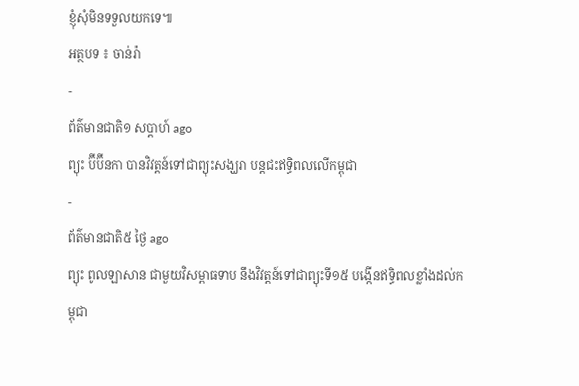ខ្ញុំសុំមិនទទួលយកទេ៕
អត្ថបទ ៖ ចាន់រ៉ា
-
ព័ត៌មានជាតិ១ សប្តាហ៍ ago
ព្យុះ ប៊ីប៊ីនកា បានវិវត្តន៍ទៅជាព្យុះសង្ឃរា បន្តជះឥទ្ធិពលលើកម្ពុជា
-
ព័ត៌មានជាតិ៥ ថ្ងៃ ago
ព្យុះ ពូលឡាសាន ជាមួយវិសម្ពាធទាប នឹងវិវត្តន៍ទៅជាព្យុះទី១៥ បង្កើនឥទ្ធិពលខ្លាំងដល់កម្ពុជា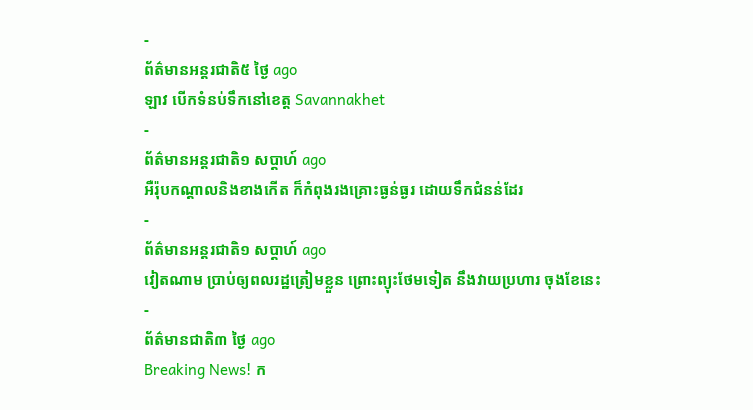-
ព័ត៌មានអន្ដរជាតិ៥ ថ្ងៃ ago
ឡាវ បើកទំនប់ទឹកនៅខេត្ត Savannakhet
-
ព័ត៌មានអន្ដរជាតិ១ សប្តាហ៍ ago
អឺរ៉ុបកណ្តាលនិងខាងកើត ក៏កំពុងរងគ្រោះធ្ងន់ធ្ងរ ដោយទឹកជំនន់ដែរ
-
ព័ត៌មានអន្ដរជាតិ១ សប្តាហ៍ ago
វៀតណាម ប្រាប់ឲ្យពលរដ្ឋត្រៀមខ្លួន ព្រោះព្យុះថែមទៀត នឹងវាយប្រហារ ចុងខែនេះ
-
ព័ត៌មានជាតិ៣ ថ្ងៃ ago
Breaking News! ក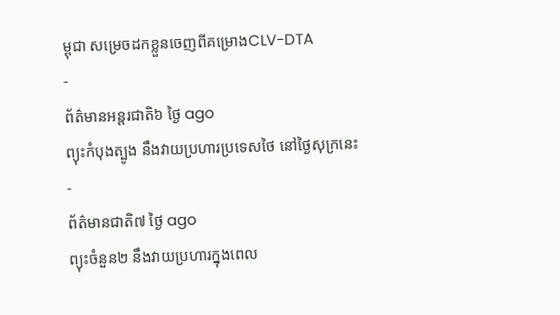ម្ពុជា សម្រេចដកខ្លួនចេញពីគម្រោងCLV-DTA
-
ព័ត៌មានអន្ដរជាតិ៦ ថ្ងៃ ago
ព្យុះកំបុងត្បូង នឹងវាយប្រហារប្រទេសថៃ នៅថ្ងៃសុក្រនេះ
-
ព័ត៌មានជាតិ៧ ថ្ងៃ ago
ព្យុះចំនួន២ នឹងវាយប្រហារក្នុងពេល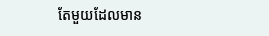តែមួយដែលមាន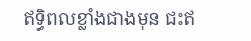ឥទ្ធិពលខ្លាំងជាងមុន ជះឥ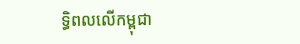ទ្ធិពលលើកម្ពុជា